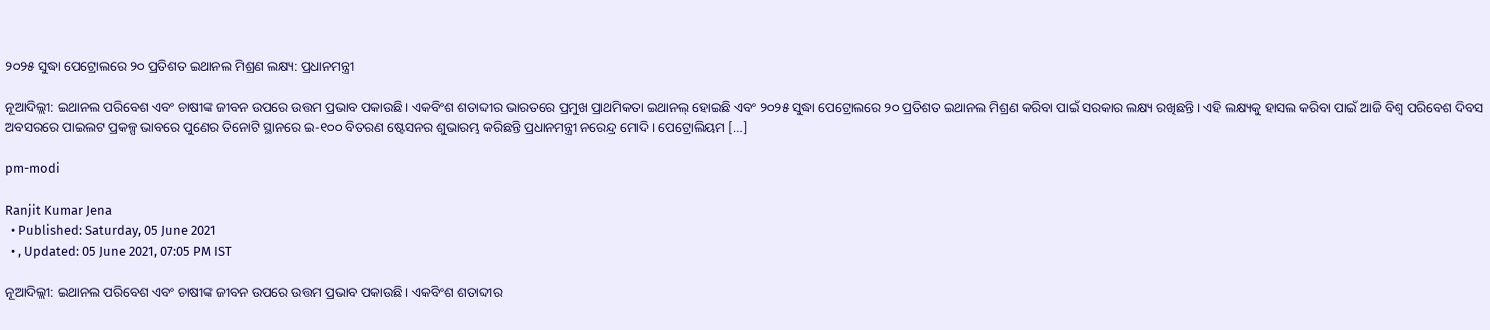୨୦୨୫ ସୁଦ୍ଧା ପେଟ୍ରୋଲରେ ୨୦ ପ୍ରତିଶତ ଇଥାନଲ ମିଶ୍ରଣ ଲକ୍ଷ୍ୟ: ପ୍ରଧାନମନ୍ତ୍ରୀ

ନୂଆଦିଲ୍ଲୀ: ଇଥାନଲ ପରିବେଶ ଏବଂ ଚାଷୀଙ୍କ ଜୀବନ ଉପରେ ଉତ୍ତମ ପ୍ରଭାବ ପକାଉଛି। ଏକବିଂଶ ଶତାବ୍ଦୀର ଭାରତରେ ପ୍ରମୁଖ ପ୍ରାଥମିକତା ଇଥାନଲ୍ ହୋଇଛି ଏବଂ ୨୦୨୫ ସୁଦ୍ଧା ପେଟ୍ରୋଲରେ ୨୦ ପ୍ରତିଶତ ଇଥାନଲ ମିଶ୍ରଣ କରିବା ପାଇଁ ସରକାର ଲକ୍ଷ୍ୟ ରଖିଛନ୍ତି। ଏହି ଲକ୍ଷ୍ୟକୁ ହାସଲ କରିବା ପାଇଁ ଆଜି ବିଶ୍ୱ ପରିବେଶ ଦିବସ ଅବସରରେ ପାଇଲଟ ପ୍ରକଳ୍ପ ଭାବରେ ପୁଣେର ତିନୋଟି ସ୍ଥାନରେ ଇ-୧୦୦ ବିତରଣ ଷ୍ଟେସନର ଶୁଭାରମ୍ଭ କରିଛନ୍ତି ପ୍ରଧାନମନ୍ତ୍ରୀ ନରେନ୍ଦ୍ର ମୋଦି। ପେଟ୍ରୋଲିୟମ […]

pm-modi

Ranjit Kumar Jena
  • Published: Saturday, 05 June 2021
  • , Updated: 05 June 2021, 07:05 PM IST

ନୂଆଦିଲ୍ଲୀ: ଇଥାନଲ ପରିବେଶ ଏବଂ ଚାଷୀଙ୍କ ଜୀବନ ଉପରେ ଉତ୍ତମ ପ୍ରଭାବ ପକାଉଛି। ଏକବିଂଶ ଶତାବ୍ଦୀର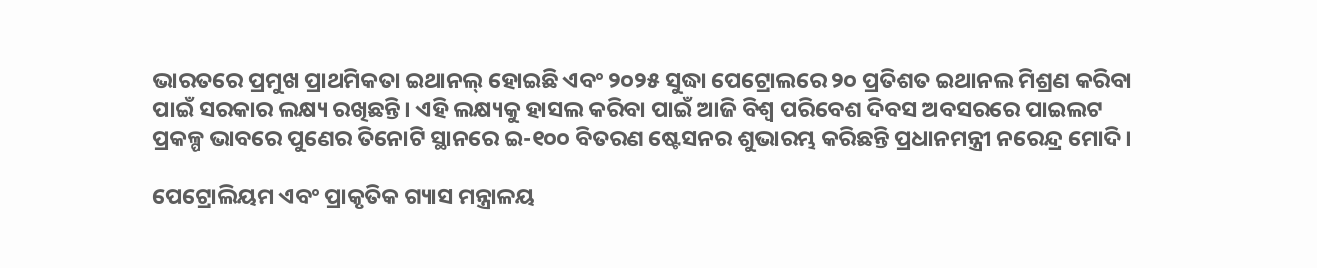ଭାରତରେ ପ୍ରମୁଖ ପ୍ରାଥମିକତା ଇଥାନଲ୍ ହୋଇଛି ଏବଂ ୨୦୨୫ ସୁଦ୍ଧା ପେଟ୍ରୋଲରେ ୨୦ ପ୍ରତିଶତ ଇଥାନଲ ମିଶ୍ରଣ କରିବା ପାଇଁ ସରକାର ଲକ୍ଷ୍ୟ ରଖିଛନ୍ତି। ଏହି ଲକ୍ଷ୍ୟକୁ ହାସଲ କରିବା ପାଇଁ ଆଜି ବିଶ୍ୱ ପରିବେଶ ଦିବସ ଅବସରରେ ପାଇଲଟ ପ୍ରକଳ୍ପ ଭାବରେ ପୁଣେର ତିନୋଟି ସ୍ଥାନରେ ଇ-୧୦୦ ବିତରଣ ଷ୍ଟେସନର ଶୁଭାରମ୍ଭ କରିଛନ୍ତି ପ୍ରଧାନମନ୍ତ୍ରୀ ନରେନ୍ଦ୍ର ମୋଦି।

ପେଟ୍ରୋଲିୟମ ଏବଂ ପ୍ରାକୃତିକ ଗ୍ୟାସ ମନ୍ତ୍ରାଳୟ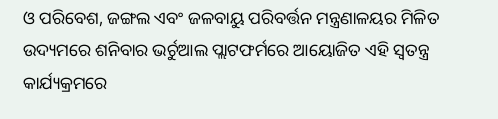ଓ ପରିବେଶ, ଜଙ୍ଗଲ ଏବଂ ଜଳବାୟୁ ପରିବର୍ତ୍ତନ ମନ୍ତ୍ରଣାଳୟର ମିଳିତ ଉଦ୍ୟମରେ ଶନିବାର ଭର୍ଚୁଆଲ ପ୍ଲାଟଫର୍ମରେ ଆୟୋଜିତ ଏହି ସ୍ୱତନ୍ତ୍ର କାର୍ଯ୍ୟକ୍ରମରେ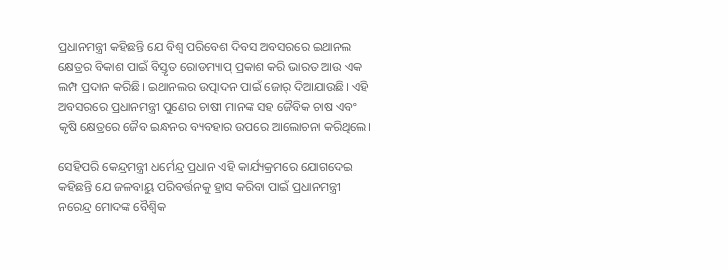ପ୍ରଧାନମନ୍ତ୍ରୀ କହିଛନ୍ତି ଯେ ବିଶ୍ୱ ପରିବେଶ ଦିବସ ଅବସରରେ ଇଥାନଲ କ୍ଷେତ୍ରର ବିକାଶ ପାଇଁ ବିସ୍ତୃତ ରୋଡମ୍ୟାପ୍ ପ୍ରକାଶ କରି ଭାରତ ଆଉ ଏକ ଲମ୍ପ ପ୍ରଦାନ କରିଛି। ଇଥାନଲର ଉତ୍ପାଦନ ପାଇଁ ଜୋର୍ ଦିଆଯାଉଛି। ଏହି ଅବସରରେ ପ୍ରଧାନମନ୍ତ୍ରୀ ପୁଣେର ଚାଷୀ ମାନଙ୍କ ସହ ଜୈବିକ ଚାଷ ଏବଂ କୃଷି କ୍ଷେତ୍ରରେ ଜୈବ ଇନ୍ଧନର ବ୍ୟବହାର ଉପରେ ଆଲୋଚନା କରିଥିଲେ।

ସେହିପରି କେନ୍ଦ୍ରମନ୍ତ୍ରୀ ଧର୍ମେନ୍ଦ୍ର ପ୍ରଧାନ ଏହି କାର୍ଯ୍ୟକ୍ରମରେ ଯୋଗଦେଇ କହିଛନ୍ତି ଯେ ଜଳବାୟୁ ପରିବର୍ତ୍ତନକୁ ହ୍ରାସ କରିବା ପାଇଁ ପ୍ରଧାନମନ୍ତ୍ରୀ ନରେନ୍ଦ୍ର ମୋଦଙ୍କ ବୈଶ୍ୱିକ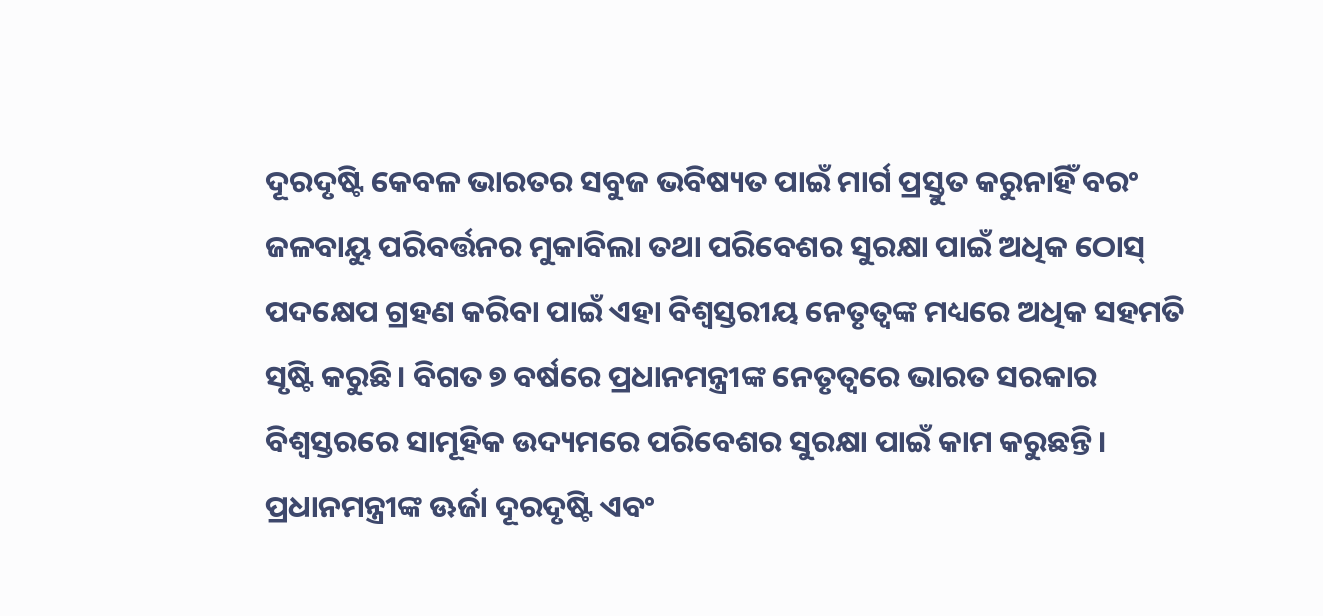ଦୂରଦୃଷ୍ଟି କେବଳ ଭାରତର ସବୁଜ ଭବିଷ୍ୟତ ପାଇଁ ମାର୍ଗ ପ୍ରସ୍ତୁତ କରୁନାହିଁ ବରଂ ଜଳବାୟୁ ପରିବର୍ତ୍ତନର ମୁକାବିଲା ତଥା ପରିବେଶର ସୁରକ୍ଷା ପାଇଁ ଅଧିକ ଠୋସ୍ ପଦକ୍ଷେପ ଗ୍ରହଣ କରିବା ପାଇଁ ଏହା ବିଶ୍ୱସ୍ତରୀୟ ନେତୃତ୍ୱଙ୍କ ମଧ୍ୟରେ ଅଧିକ ସହମତି ସୃଷ୍ଟି କରୁଛି। ବିଗତ ୭ ବର୍ଷରେ ପ୍ରଧାନମନ୍ତ୍ରୀଙ୍କ ନେତୃତ୍ୱରେ ଭାରତ ସରକାର ବିଶ୍ୱସ୍ତରରେ ସାମୂହିକ ଉଦ୍ୟମରେ ପରିବେଶର ସୁରକ୍ଷା ପାଇଁ କାମ କରୁଛନ୍ତି। ପ୍ରଧାନମନ୍ତ୍ରୀଙ୍କ ଊର୍ଜା ଦୂରଦୃଷ୍ଟି ଏବଂ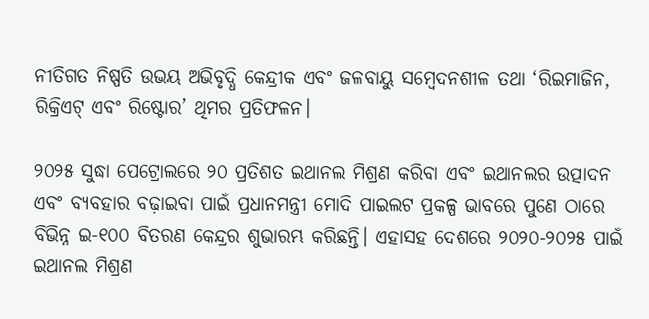ନୀତିଗତ ନିଷ୍ପତି ଉଭୟ ଅଭିବୃଦ୍ଧି କେନ୍ଦ୍ରୀକ ଏବଂ ଜଳବାୟୁ ସମ୍ବେଦନଶୀଳ ତଥା ‘ରିଇମାଜିନ, ରିକ୍ରିଏଟ୍ ଏବଂ ରିଷ୍ଟୋର’ ଥିମର ପ୍ରତିଫଳନ।

୨୦୨୫ ସୁଦ୍ଧା ପେଟ୍ରୋଲରେ ୨୦ ପ୍ରତିଶତ ଇଥାନଲ ମିଶ୍ରଣ କରିବା ଏବଂ ଇଥାନଲର ଉତ୍ପାଦନ ଏବଂ ବ୍ୟବହାର ବଢ଼ାଇବା ପାଇଁ ପ୍ରଧାନମନ୍ତ୍ରୀ ମୋଦି ପାଇଲଟ ପ୍ରକଳ୍ପ ଭାବରେ ପୁଣେ ଠାରେ ବିଭିନ୍ନ ଇ-୧୦୦ ବିତରଣ କେନ୍ଦ୍ରର ଶୁଭାରମ୍ଭ କରିଛନ୍ତି। ଏହାସହ ଦେଶରେ ୨୦୨୦-୨୦୨୫ ପାଇଁ ଇଥାନଲ ମିଶ୍ରଣ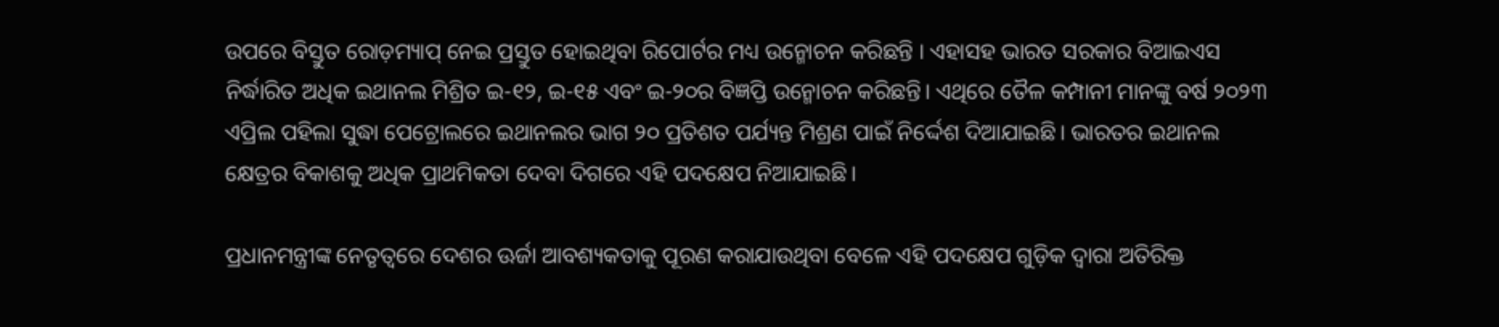ଉପରେ ବିସ୍ତୁତ ରୋଡ଼ମ୍ୟାପ୍ ନେଇ ପ୍ରସ୍ତୁତ ହୋଇଥିବା ରିପୋର୍ଟର ମଧ୍ୟ ଉନ୍ମୋଚନ କରିଛନ୍ତି । ଏହାସହ ଭାରତ ସରକାର ବିଆଇଏସ ନିର୍ଦ୍ଧାରିତ ଅଧିକ ଇଥାନଲ ମିଶ୍ରିତ ଇ-୧୨, ଇ-୧୫ ଏବଂ ଇ-୨୦ର ବିଜ୍ଞପ୍ତି ଉନ୍ମୋଚନ କରିଛନ୍ତି। ଏଥିରେ ତୈଳ କମ୍ପାନୀ ମାନଙ୍କୁ ବର୍ଷ ୨୦୨୩ ଏପ୍ରିଲ ପହିଲା ସୁଦ୍ଧା ପେଟ୍ରୋଲରେ ଇଥାନଲର ଭାଗ ୨୦ ପ୍ରତିଶତ ପର୍ଯ୍ୟନ୍ତ ମିଶ୍ରଣ ପାଇଁ ନିର୍ଦ୍ଦେଶ ଦିଆଯାଇଛି। ଭାରତର ଇଥାନଲ କ୍ଷେତ୍ରର ବିକାଶକୁ ଅଧିକ ପ୍ରାଥମିକତା ଦେବା ଦିଗରେ ଏହି ପଦକ୍ଷେପ ନିଆଯାଇଛି।

ପ୍ରଧାନମନ୍ତ୍ରୀଙ୍କ ନେତୃତ୍ୱରେ ଦେଶର ଊର୍ଜା ଆବଶ୍ୟକତାକୁ ପୂରଣ କରାଯାଉଥିବା ବେଳେ ଏହି ପଦକ୍ଷେପ ଗୁଡ଼ିକ ଦ୍ୱାରା ଅତିରିକ୍ତ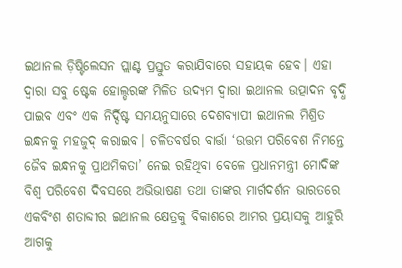ଇଥାନଲ ଡ଼ିଷ୍ଟିଲେସନ ପ୍ଲାଣ୍ଟ ପ୍ରସ୍ତୁତ କରାଯିବାରେ ସହାୟକ ହେବ। ଏହା ଦ୍ୱାରା ସବୁ ଷ୍ଟେକ ହୋଲ୍ଡରଙ୍କ ମିଳିତ ଉଦ୍ୟମ ଦ୍ୱାରା ଇଥାନଲ ଉତ୍ପାଦନ ବୃଦ୍ଧି ପାଇବ ଏବଂ ଏକ ନିର୍ଦ୍ଦିଷ୍ଟ ସମୟନୁସାରେ ଦେଶବ୍ୟାପୀ ଇଥାନଲ ମିଶ୍ରିତ ଇନ୍ଧନକୁ ମହଜୁଦ୍ କରାଇବ। ଚଳିତବର୍ଷର ବାର୍ତ୍ତା ‘ଉତ୍ତମ ପରିବେଶ ନିମନ୍ତେ ଜୈବ ଇନ୍ଧନକୁ ପ୍ରାଥମିକତା’ ନେଇ ରହିଥିବା ବେଳେ ପ୍ରଧାନମନ୍ତ୍ରୀ ମୋଦିଙ୍କ ବିଶ୍ୱ ପରିବେଶ ଦିବସରେ ଅଭିଭାଷଣ ତଥା ତାଙ୍କର ମାର୍ଗଦର୍ଶନ ଭାରତରେ ଏକବିଂଶ ଶତାବ୍ଦୀର ଇଥାନଲ କ୍ଷେତ୍ରକୁ ବିକାଶରେ ଆମର ପ୍ରୟାସକୁ ଆହୁରି ଆଗକୁ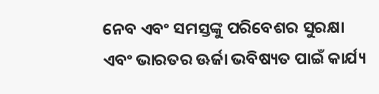ନେବ ଏବଂ ସମସ୍ତଙ୍କୁ ପରିବେଶର ସୁରକ୍ଷା ଏବଂ ଭାରତର ଊର୍ଜା ଭବିଷ୍ୟତ ପାଇଁ କାର୍ଯ୍ୟ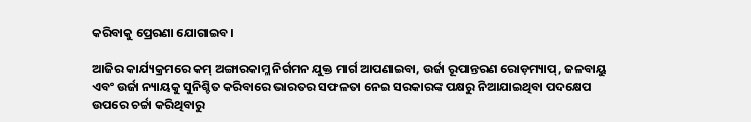କରିବାକୁ ପ୍ରେରଣା ଯୋଗାଇବ।

ଆଜିର କାର୍ଯ୍ୟକ୍ରମରେ କମ୍ ଅଙ୍ଗାରକାମ୍ଳ ନିର୍ଗମନ ଯୁକ୍ତ ମାର୍ଗ ଆପଣାଇବା, ଉର୍ଜା ରୂପାନ୍ତରଣ ରୋଡ଼ମ୍ୟାପ୍‌, ଜଳବାୟୁ ଏବଂ ଉର୍ଜା ନ୍ୟାୟକୁ ସୁନିଶ୍ଚିତ କରିବାରେ ଭାରତର ସଫଳତା ନେଇ ସରକାରଙ୍କ ପକ୍ଷରୁ ନିଆଯାଇଥିବା ପଦକ୍ଷେପ ଉପରେ ଚର୍ଚ୍ଚା କରିଥିବାରୁ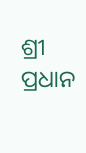ଶ୍ରୀ ପ୍ରଧାନ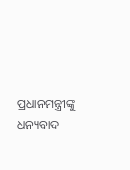ପ୍ରଧାନମନ୍ତ୍ରୀଙ୍କୁ ଧନ୍ୟବାଦ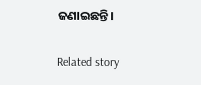ଜଣାଇଛନ୍ତି।

Related story